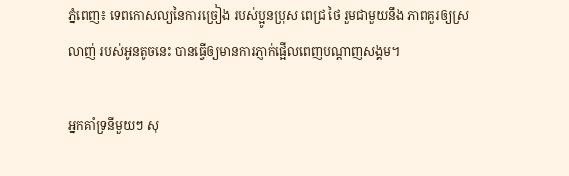ភ្នំពេញ៖ ទេពកោសល្យនៃការច្រៀង របស់ប្អូនប្រុស ពេជ្រ ថៃ រួមជាមួយនឹង ភាពគួរឲ្យស្រលាញ់ របស់អូនតូចនេះ បានធ្វើឲ្យមានការភ្ញាក់ផ្អើលពេញបណ្ដាញសង្គម។

អ្នកគាំទ្រនីមួយៗ សុ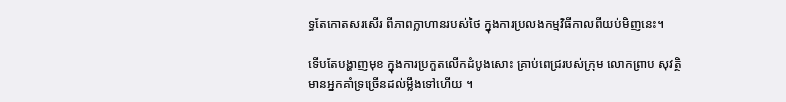ទ្ធតែកោតសរសើរ ពីភាពក្លាហានរបស់ថៃ ក្នុងការប្រលងកម្មវិធីកាលពីយប់មិញនេះ។

ទើបតែបង្ហាញមុខ ក្នុងការប្រកួតលើកដំបូងសោះ គ្រាប់ពេជ្ររបស់ក្រុម លោកព្រាប សុវត្ថិ មានអ្នកគាំទ្រច្រើនដល់ម្លឹងទៅហើយ ។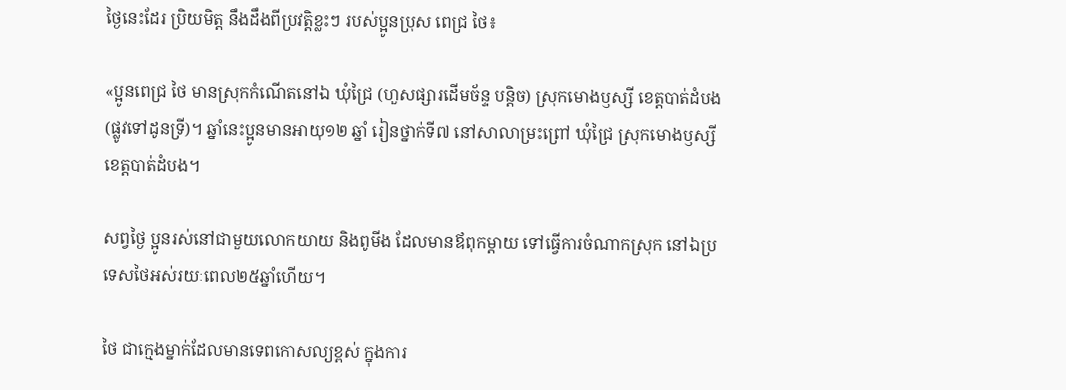ថ្ងៃនេះដែរ ប្រិយមិត្ត នឹងដឹងពីប្រវត្តិខ្លះៗ របស់ប្អូនប្រុស ពេជ្រ ថៃ៖

«ប្អូនពេជ្រ ថៃ មានស្រុកកំណើតនៅឯ ឃុំជ្រៃ (ហួសផ្សារដើមច័ន្ទ បន្តិច) ស្រុកមោងឫស្សី ខេត្តបាត់ដំបង (ផ្លូវទៅដូនទ្រី)។ ឆ្នាំនេះប្អូនមានអាយុ១២ ឆ្នាំ រៀនថ្នាក់ទី៧ នៅសាលាម្រះព្រៅ ឃុំជ្រៃ ស្រុកមោងឫស្សី ខេត្តបាត់ដំបង។

សព្វថ្ងៃ ប្អូនរស់នៅជាមួយលោកយាយ និងពូមីង ដែលមានឪពុកម្តាយ ទៅធ្វើការចំណាកស្រុក នៅឯប្រទេសថៃអស់រយៈពេល២៥ឆ្នាំហើយ។

ថៃ ជាក្មេងម្នាក់ដែលមានទេពកោសល្យខ្ពស់ ក្នុងការ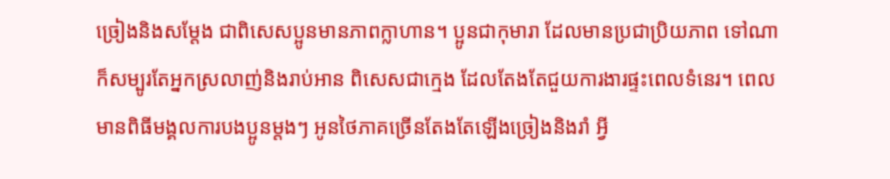ច្រៀងនិងសម្តែង ជាពិសេសប្អូនមានភាពក្លាហាន។ ប្អូនជាកុមារា ដែលមានប្រជាប្រិយភាព ទៅណាក៏សម្បូរតែអ្នកស្រលាញ់និងរាប់អាន ពិសេសជាក្មេង ដែលតែងតែជួយការងារផ្ទះពេលទំនេរ។ ពេលមានពិធីមង្គលការបងប្អូនម្តងៗ អូនថៃភាគច្រើនតែងតែឡើងច្រៀងនិងរាំ អ្វី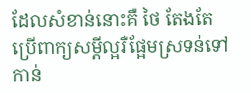ដែលសំខាន់នោះគឺ ថៃ តែងតែប្រើពាក្យសម្តីល្អរឺផ្អែមស្រទន់ទៅកាន់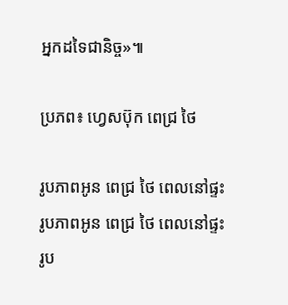អ្នកដទៃជានិច្ច»៕

ប្រភព៖ ហ្វេសប៊ុក ពេជ្រ ថៃ

រូបភាពអូន ពេជ្រ ថៃ ពេលនៅផ្ទះ
រូបភាពអូន ពេជ្រ ថៃ ពេលនៅផ្ទះ
រូប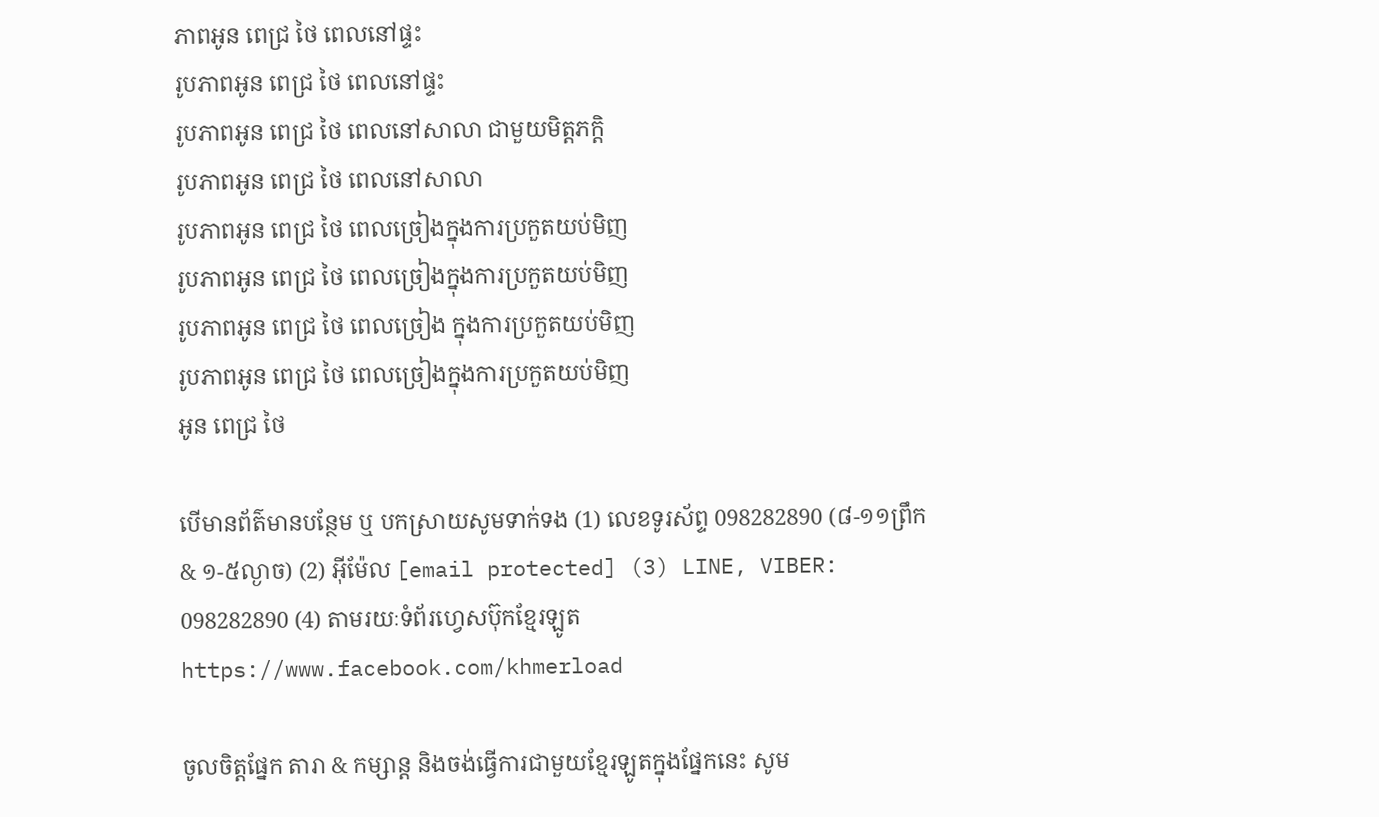ភាពអូន ពេជ្រ ថៃ ពេលនៅផ្ទះ
រូបភាពអូន ពេជ្រ ថៃ ពេលនៅផ្ទះ
រូបភាពអូន ពេជ្រ ថៃ ពេលនៅសាលា ជាមួយមិត្តភក្តិ
រូបភាពអូន ពេជ្រ ថៃ ពេលនៅសាលា
រូបភាពអូន ពេជ្រ ថៃ ពេលច្រៀងក្នុងការប្រកួតយប់មិញ
រូបភាពអូន ពេជ្រ ថៃ ពេលច្រៀងក្នុងការប្រកួតយប់មិញ
រូបភាពអូន ពេជ្រ ថៃ ពេលច្រៀង ក្នុងការប្រកួតយប់មិញ
រូបភាពអូន ពេជ្រ ថៃ ពេលច្រៀងក្នុងការប្រកួតយប់មិញ
អូន ពេជ្រ ថៃ

បើមានព័ត៌មានបន្ថែម ឬ បកស្រាយសូមទាក់ទង (1) លេខទូរស័ព្ទ 098282890 (៨-១១ព្រឹក & ១-៥ល្ងាច) (2) អ៊ីម៉ែល [email protected] (3) LINE, VIBER: 098282890 (4) តាមរយៈទំព័រហ្វេសប៊ុកខ្មែរឡូត https://www.facebook.com/khmerload

ចូលចិត្តផ្នែក តារា & កម្សាន្ដ និងចង់ធ្វើការជាមួយខ្មែរឡូតក្នុងផ្នែកនេះ សូម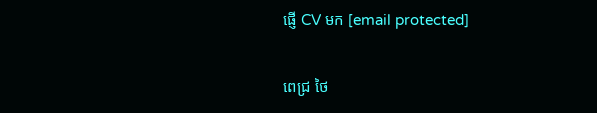ផ្ញើ CV មក [email protected]

ពេជ្រ ថៃ